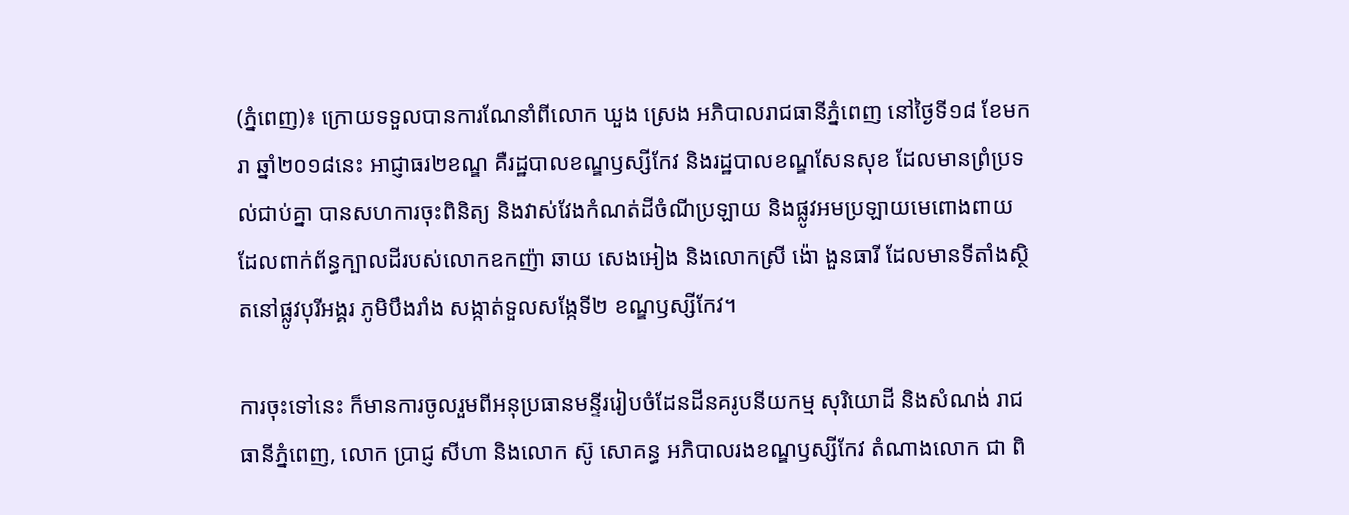(ភ្នំពេញ)៖ ក្រោយទទួលបានការណែនាំពីលោក ឃួង ស្រេង អភិបាលរាជធានីភ្នំពេញ នៅថ្ងៃទី១៨ ខែមករា ឆ្នាំ២០១៨នេះ អាជ្ញាធរ២ខណ្ឌ គឺរដ្ឋបាលខណ្ឌឫស្សីកែវ និងរដ្ឋបាលខណ្ឌសែនសុខ ដែលមានព្រំប្រទល់ជាប់គ្នា បានសហការចុះពិនិត្យ និងវាស់វែងកំណត់ដីចំណីប្រឡាយ និងផ្លូវអមប្រឡាយមេពោងពាយ ដែលពាក់ព័ន្ធក្បាលដីរបស់លោកឧកញ៉ា ឆាយ សេងអៀង និងលោកស្រី ង៉ោ ងួនធារី ដែលមានទីតាំងស្ថិតនៅផ្លូវបុរីអង្គរ ភូមិបឹងរាំង សង្កាត់ទួលសង្កែទី២ ខណ្ឌឫស្សីកែវ។

ការចុះទៅនេះ ក៏មានការចូលរួមពីអនុប្រធានមន្ទីររៀបចំដែនដីនគរូបនីយកម្ម សុរិយោដី និងសំណង់ រាជធានីភ្នំពេញ, លោក ប្រាជ្ញ សីហា និងលោក ស៊ូ សោគន្ធ អភិបាលរងខណ្ឌឫស្សីកែវ តំណាងលោក ជា ពិ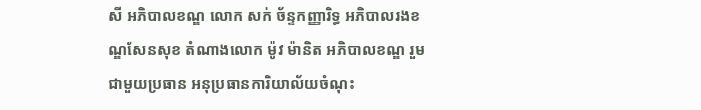សី អភិបាលខណ្ឌ លោក សក់ ច័ន្ទកញ្ញារិទ្ធ អភិបាលរងខណ្ឌសែនសុខ តំណាងលោក ម៉ូវ ម៉ានិត អភិបាលខណ្ឌ រួមជាមួយប្រធាន អនុប្រធានការិយាល័យចំណុះ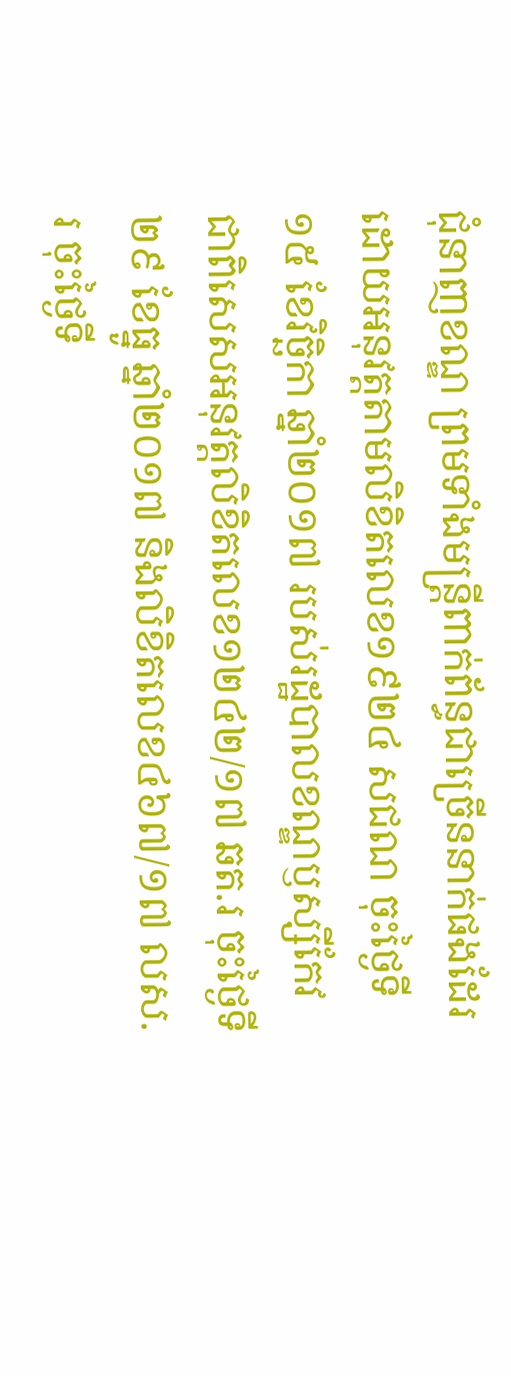ជុំនាញខណ្ឌ ព្រមទាំងមន្ត្រីពាក់ព័ន្ធជាច្រើននាក់ផងដែរ ដោយអនុវត្តតាមលិខិតលេខ១៩២៤ សជណ ចុះថ្ងៃទី១៥ ខែវិច្ឆិកា ឆ្នាំ២០១៧ របស់រដ្ឋបាលខណ្ឌឫស្សីកែវ ជាពិសេសអនុវត្តលិខិតលេខ១២៤២/១៧ ឆត.រ ចុះថ្ងៃទី២៩ ខែធ្នូ ឆ្នាំ២០១៧ និងលិខិតលេខ៤៦៧/១៧ លស.រ ចុះថ្ងៃទី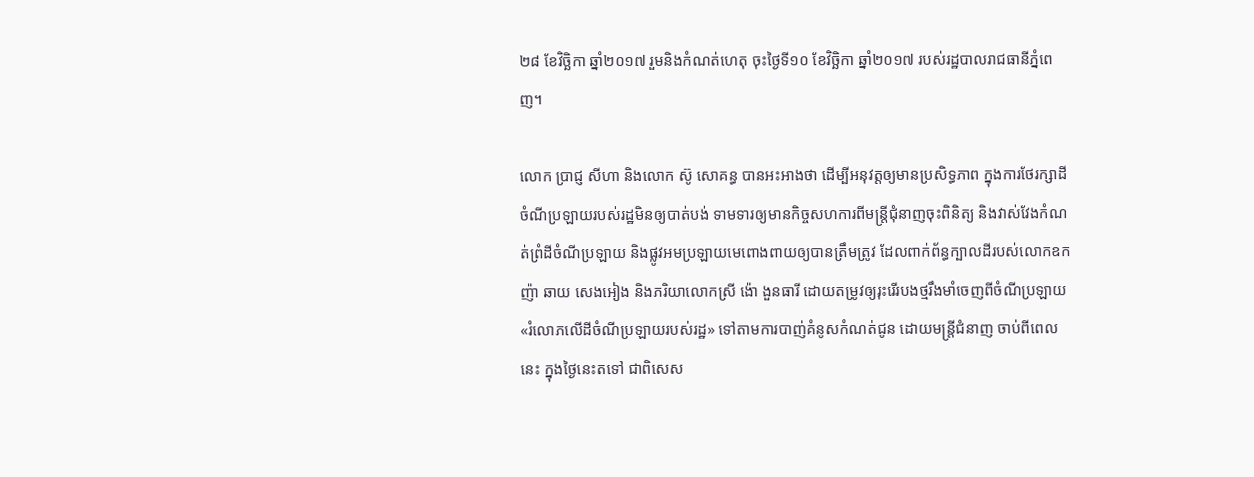២៨ ខែវិច្ឆិកា ឆ្នាំ២០១៧ រួមនិងកំណត់ហេតុ ចុះថ្ងៃទី១០ ខែវិច្ឆិកា ឆ្នាំ២០១៧ របស់រដ្ឋបាលរាជធានីភ្នំពេញ។

លោក ប្រាជ្ញ សីហា និងលោក ស៊ូ សោគន្ធ បានអះអាងថា ដើម្បីអនុវត្តឲ្យមានប្រសិទ្ធភាព ក្នុងការថែរក្សាដីចំណីប្រឡាយរបស់រដ្ឋមិនឲ្យបាត់បង់ ទាមទារឲ្យមានកិច្ចសហការពីមន្ត្រីជុំនាញចុះពិនិត្យ និងវាស់វែងកំណត់ព្រំដីចំណីប្រឡាយ និងផ្លូវអមប្រឡាយមេពោងពាយឲ្យបានត្រឹមត្រូវ ដែលពាក់ព័ន្ធក្បាលដីរបស់លោកឧកញ៉ា ឆាយ សេងអៀង និងភរិយាលោកស្រី ង៉ោ ងួនធារី ដោយតម្រូវឲ្យរុះរើរបងថ្មរឹងមាំចេញពីចំណីប្រឡាយ «រំលោភលើដីចំណីប្រឡាយរបស់រដ្ឋ» ទៅតាមការបាញ់គំនូសកំណត់ជូន ដោយមន្ត្រីជំនាញ ចាប់ពីពេលនេះ ក្នុងថ្ងៃនេះតទៅ ជាពិសេស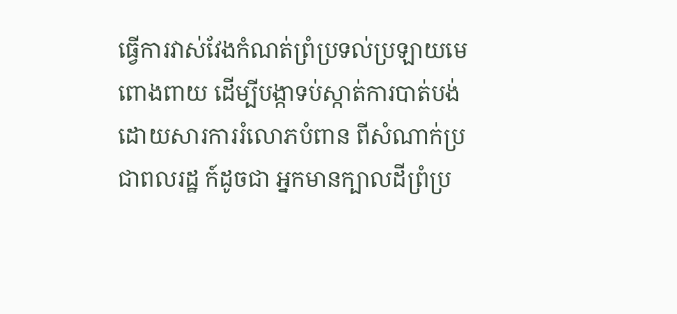ធ្វើការវាស់វែងកំណត់ព្រំប្រទល់ប្រឡាយមេពោងពាយ ដើម្បីបង្កាទប់ស្កាត់ការបាត់បង់ ដោយសារការរំលោភបំពាន ពីសំណាក់ប្រជាពលរដ្ឋ ក៍ដូចជា អ្នកមានក្បាលដីព្រំប្រ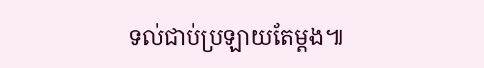ទល់ជាប់ប្រឡាយតែម្ដង៕